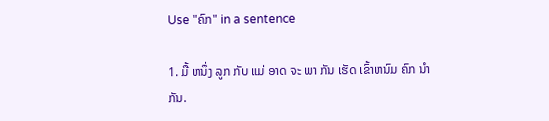Use "ຄົກ" in a sentence

1. ມື້ ຫນຶ່ງ ລູກ ກັບ ແມ່ ອາດ ຈະ ພາ ກັນ ເຮັດ ເຂົ້າຫນົມ ຄົກ ນໍາ ກັນ.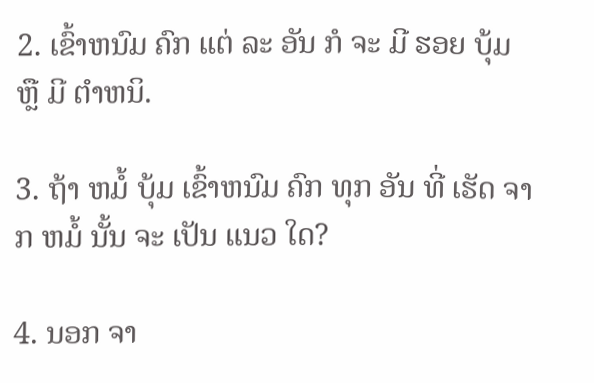2. ເຂົ້າຫນົມ ຄົກ ແຕ່ ລະ ອັນ ກໍ ຈະ ມີ ຮອຍ ບຸ້ມ ຫຼື ມີ ຕໍາຫນິ.

3. ຖ້າ ຫມໍ້ ບຸ້ມ ເຂົ້າຫນົມ ຄົກ ທຸກ ອັນ ທີ່ ເຮັດ ຈາກ ຫມໍ້ ນັ້ນ ຈະ ເປັນ ແນວ ໃດ?

4. ນອກ ຈາ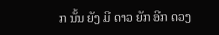ກ ນັ້ນ ຍັງ ມີ ດາວ ຍັກ ອີກ ດວງ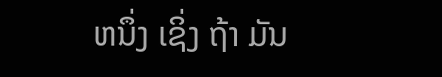ຫນຶ່ງ ເຊິ່ງ ຖ້າ ມັນ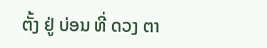ຕັ້ງ ຢູ່ ບ່ອນ ທີ່ ດວງ ຕາ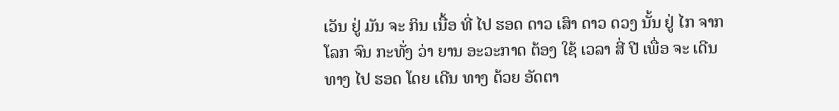ເວັນ ຢູ່ ມັນ ຈະ ກິນ ເນື້ອ ທີ່ ໄປ ຮອດ ດາວ ເສົາ ດາວ ດວງ ນັ້ນ ຢູ່ ໄກ ຈາກ ໂລກ ຈົນ ກະທັ່ງ ວ່າ ຍານ ອະວະກາດ ຕ້ອງ ໃຊ້ ເວລາ ສີ່ ປີ ເພື່ອ ຈະ ເດີນ ທາງ ໄປ ຮອດ ໂດຍ ເດີນ ທາງ ດ້ວຍ ອັດຕາ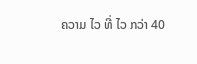ຄວາມ ໄວ ທີ່ ໄວ ກວ່າ 40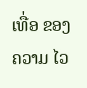ເທື່ອ ຂອງ ຄວາມ ໄວ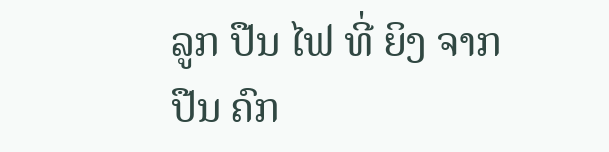ລູກ ປືນ ໄຟ ທີ່ ຍິງ ຈາກ ປືນ ຄົກ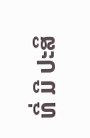ທີ່ ມີ ປະສິ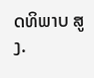ດທິພາບ ສູງ.